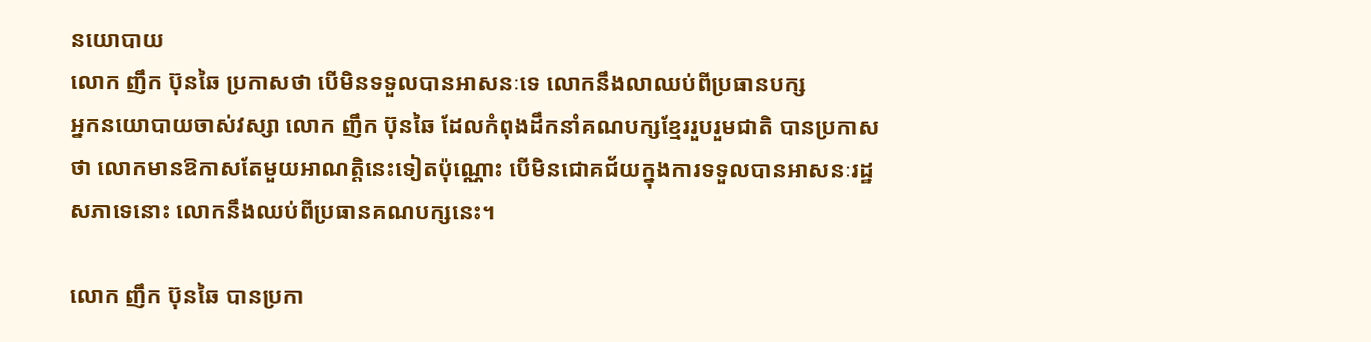នយោបាយ
លោក ញឹក ប៊ុនឆៃ ប្រកាសថា បើមិនទទួលបានអាសនៈទេ លោកនឹងលាឈប់ពីប្រធានបក្ស
អ្នកនយោបាយចាស់វស្សា លោក ញឹក ប៊ុនឆៃ ដែលកំពុងដឹកនាំគណបក្សខ្មែររួបរួមជាតិ បានប្រកាសថា លោកមានឱកាសតែមួយអាណត្តិនេះទៀតប៉ុណ្ណោះ បើមិនជោគជ័យក្នុងការទទួលបានអាសនៈរដ្ឋសភាទេនោះ លោកនឹងឈប់ពីប្រធានគណបក្សនេះ។

លោក ញឹក ប៊ុនឆៃ បានប្រកា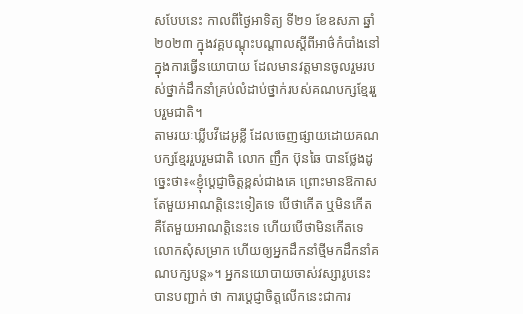សបែបនេះ កាលពីថ្ងៃអាទិត្យ ទី២១ ខែឧសភា ឆ្នាំ២០២៣ ក្នុងវគ្គបណ្ដុះបណ្ដាលស្ដីពីអាថ៌កំបាំងនៅក្នុងការធ្វើនយោបាយ ដែលមានវត្តមានចូលរួមរបស់ថ្នាក់ដឹកនាំគ្រប់លំដាប់ថ្នាក់របស់គណបក្សខ្មែររួបរួមជាតិ។
តាមរយៈឃ្លីបវីដេអូខ្លី ដែលចេញផ្សាយដោយគណបក្សខ្មែររួបរួមជាតិ លោក ញឹក ប៊ុនឆៃ បានថ្លែងដូច្នេះថា៖«ខ្ញុំបេ្ដជ្ញាចិត្តខ្ពស់ជាងគេ ព្រោះមានឱកាសតែមួយអាណត្តិនេះទៀតទេ បើថាកើត ឬមិនកើត គឺតែមួយអាណត្តិនេះទេ ហើយបើថាមិនកើតទេ លោកសុំសម្រាក ហើយឲ្យអ្នកដឹកនាំថ្មីមកដឹកនាំគណបក្សបន្ត»។ អ្នកនយោបាយចាស់វស្សារូបនេះ បានបញ្ជាក់ ថា ការប្ដេជ្ញាចិត្តលើកនេះជាការ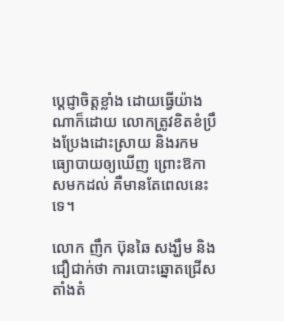ប្ដេជ្ញាចិត្តខ្លាំង ដោយធ្វើយ៉ាងណាក៏ដោយ លោកត្រូវខិតខំប្រឹងប្រែងដោះស្រាយ និងរកមធ្យោបាយឲ្យឃើញ ព្រោះឱកាសមកដល់ គឺមានតែពេលនេះទេ។

លោក ញឹក ប៊ុនឆៃ សង្ឃឹម និងជឿជាក់ថា ការបោះឆ្នោតជ្រើសតាំងតំ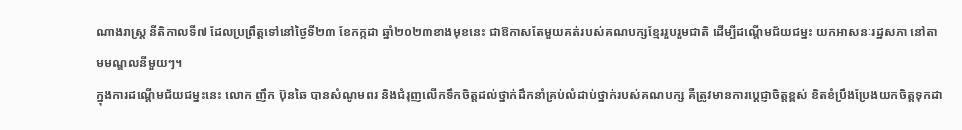ណាងរាស្ត្រ នីតិកាលទី៧ ដែលប្រព្រឹត្តទៅនៅថ្ងៃទី២៣ ខែកក្កដា ឆ្នាំ២០២៣ខាងមុខនេះ ជាឱកាសតែមួយគត់របស់គណបក្សខ្មែររួបរួមជាតិ ដើម្បីដណ្ដើមជ័យជម្នះ យកអាសនៈរដ្ឋសភា នៅតាមមណ្ឌលនីមួយៗ។
ក្នុងការដណ្ដើមជ័យជម្នះនេះ លោក ញឹក ប៊ុនឆៃ បានសំណូមពរ និងជំរុញលើកទឹកចិត្តដល់ថ្នាក់ដឹកនាំគ្រប់លំដាប់ថ្នាក់របស់គណបក្ស គឺត្រូវមានការប្ដេជ្ញាចិត្តខ្ពស់ ខិតខំប្រឹងប្រែងយកចិត្តទុកដា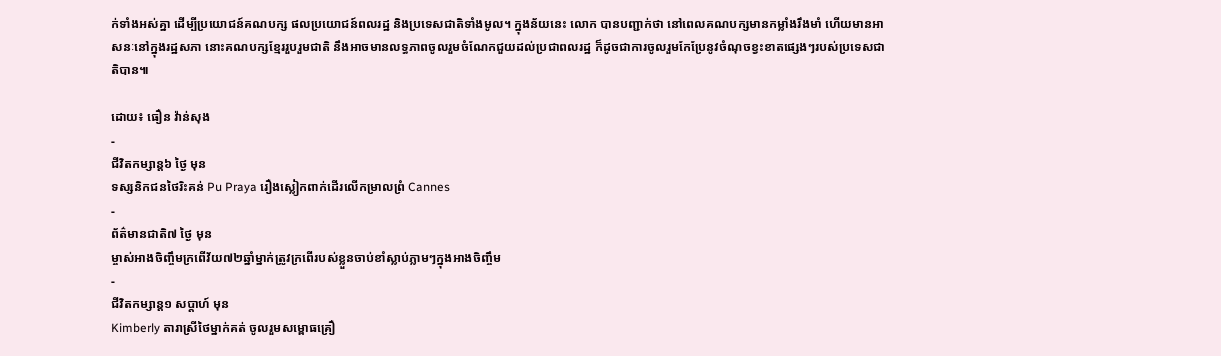ក់ទាំងអស់គ្នា ដើម្បីប្រយោជន៍គណបក្ស ផលប្រយោជន៍ពលរដ្ឋ និងប្រទេសជាតិទាំងមូល។ ក្នុងន័យនេះ លោក បានបញ្ជាក់ថា នៅពេលគណបក្សមានកម្លាំងរឹងមាំ ហើយមានអាសនៈនៅក្នុងរដ្ឋសភា នោះគណបក្សខ្មែររួបរួមជាតិ នឹងអាចមានលទ្ធភាពចូលរួមចំណែកជួយដល់ប្រជាពលរដ្ឋ ក៏ដូចជាការចូលរួមកែប្រែនូវចំណុចខ្វះខាតផ្សេងៗរបស់ប្រទេសជាតិបាន៕

ដោយ៖ ធឿន វ៉ាន់សុង
-
ជីវិតកម្សាន្ដ៦ ថ្ងៃ មុន
ទស្សនិកជនថៃរិះគន់ Pu Praya រឿងស្លៀកពាក់ដើរលើកម្រាលព្រំ Cannes
-
ព័ត៌មានជាតិ៧ ថ្ងៃ មុន
ម្ចាស់អាងចិញ្ចឹមក្រពើវ័យ៧២ឆ្នាំម្នាក់ត្រូវក្រពើរបស់ខ្លួនចាប់ខាំស្លាប់ភ្លាមៗក្នុងអាងចិញ្ចឹម
-
ជីវិតកម្សាន្ដ១ សប្តាហ៍ មុន
Kimberly តារាស្រីថៃម្នាក់គត់ ចូលរួមសម្ពោធគ្រឿ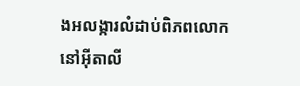ងអលង្ការលំដាប់ពិភពលោក នៅអ៊ីតាលី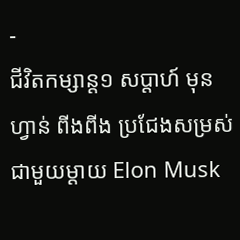-
ជីវិតកម្សាន្ដ១ សប្តាហ៍ មុន
ហ្វាន់ ពីងពីង ប្រជែងសម្រស់ជាមួយម្តាយ Elon Musk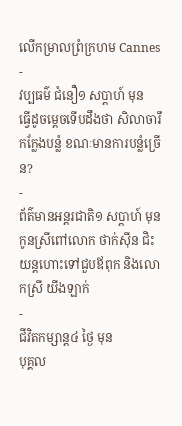លើកម្រាលព្រំក្រហម Cannes
-
វប្បធម៌ ជំនឿ១ សប្តាហ៍ មុន
ធ្វើដូចម្ដេចទើបដឹងថា សិលាចារឹកក្លែងបន្លំ ខណៈមានការបន្លំច្រើន?
-
ព័ត៌មានអន្ដរជាតិ១ សប្តាហ៍ មុន
កូនស្រីពៅលោក ថាក់ស៊ីន ជិះយន្តហោះទៅជួបឪពុក និងលោកស្រី យីងឡាក់
-
ជីវិតកម្សាន្ដ៤ ថ្ងៃ មុន
បុគ្គល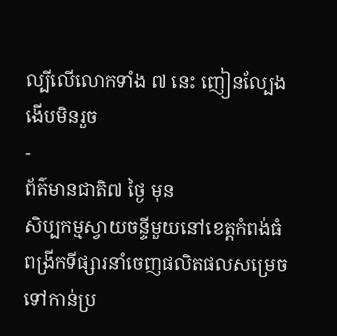ល្បីលើលោកទាំង ៧ នេះ ញៀនល្បែងងើបមិនរួច
-
ព័ត៌មានជាតិ៧ ថ្ងៃ មុន
សិប្បកម្មស្វាយចន្ទីមួយនៅខេត្តកំពង់ធំ ពង្រីកទីផ្សារនាំចេញផលិតផលសម្រេចទៅកាន់ប្រ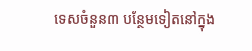ទេសចំនួន៣ បន្ថែមទៀតនៅក្នុង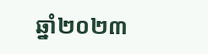ឆ្នាំ២០២៣